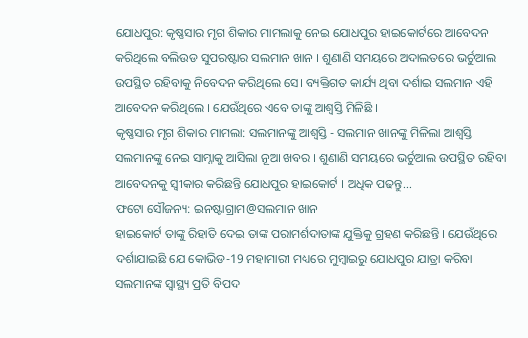ଯୋଧପୁର: କୃଷ୍ଣସାର ମୃଗ ଶିକାର ମାମଲାକୁ ନେଇ ଯୋଧପୁର ହାଇକୋର୍ଟରେ ଆବେଦନ କରିଥିଲେ ବଲିଉଡ ସୁପରଷ୍ଟାର ସଲମାନ ଖାନ । ଶୁଣାଣି ସମୟରେ ଅଦାଲତରେ ଭର୍ଚୁଆଲ ଉପସ୍ଥିତ ରହିବାକୁ ନିବେଦନ କରିଥିଲେ ସେ। ବ୍ୟକ୍ତିଗତ କାର୍ଯ୍ୟ ଥିବା ଦର୍ଶାଇ ସଲମାନ ଏହି ଆବେଦନ କରିଥିଲେ । ଯେଉଁଥିରେ ଏବେ ତାଙ୍କୁ ଆଶ୍ବସ୍ତି ମିଳିଛି ।
କୃଷ୍ଣସାର ମୃଗ ଶିକାର ମାମଲା: ସଲମାନଙ୍କୁ ଆଶ୍ବସ୍ତି - ସଲମାନ ଖାନଙ୍କୁ ମିଳିଲା ଆଶ୍ବସ୍ତି
ସଲମାନଙ୍କୁ ନେଇ ସାମ୍ନାକୁ ଆସିଲା ନୂଆ ଖବର । ଶୁଣାଣି ସମୟରେ ଭର୍ଚୁଆଲ ଉପସ୍ଥିତ ରହିବା ଆବେଦନକୁ ସ୍ବୀକାର କରିଛନ୍ତି ଯୋଧପୁର ହାଇକୋର୍ଟ । ଅଧିକ ପଢନ୍ତୁ...
ଫଟୋ ସୌଜନ୍ୟ: ଇନଷ୍ଟାଗ୍ରାମ@ସଲମାନ ଖାନ
ହାଇକୋର୍ଟ ତାଙ୍କୁ ରିହାତି ଦେଇ ତାଙ୍କ ପରାମର୍ଶଦାତାଙ୍କ ଯୁକ୍ତିକୁ ଗ୍ରହଣ କରିଛନ୍ତି । ଯେଉଁଥିରେ ଦର୍ଶାଯାଇଛି ଯେ କୋଭିଡ-19 ମହାମାରୀ ମଧ୍ୟରେ ମୁମ୍ବାଇରୁ ଯୋଧପୁର ଯାତ୍ରା କରିବା ସଲମାନଙ୍କ ସ୍ବାସ୍ଥ୍ୟ ପ୍ରତି ବିପଦ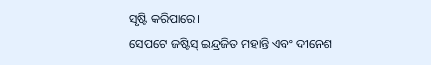ସୃଷ୍ଟି କରିପାରେ।
ସେପଟେ ଜଷ୍ଟିସ୍ ଇନ୍ଦ୍ରଜିତ ମହାନ୍ତି ଏବଂ ଦୀନେଶ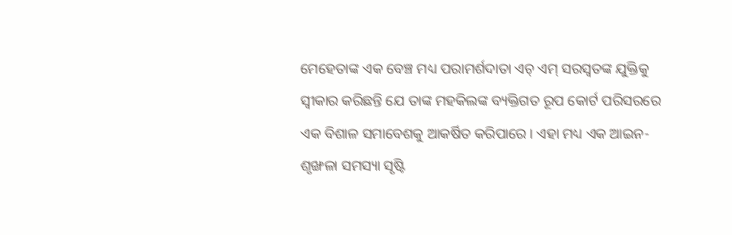ମେହେତାଙ୍କ ଏକ ବେଞ୍ଚ ମଧ୍ୟ ପରାମର୍ଶଦାତା ଏଚ୍ ଏମ୍ ସରସ୍ବତଙ୍କ ଯୁକ୍ତିକୁ ସ୍ବୀକାର କରିଛନ୍ତି ଯେ ତାଙ୍କ ମହକିଲଙ୍କ ବ୍ୟକ୍ତିଗତ ରୂପ କୋର୍ଟ ପରିସରରେ ଏକ ବିଶାଳ ସମାବେଶକୁ ଆକର୍ଷିତ କରିପାରେ। ଏହା ମଧ୍ୟ ଏକ ଆଇନ-ଶୃଙ୍ଖଳା ସମସ୍ୟା ସୃଷ୍ଟି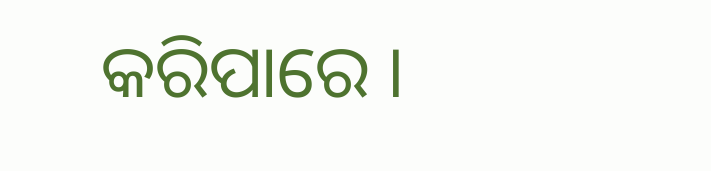କରିପାରେ ।